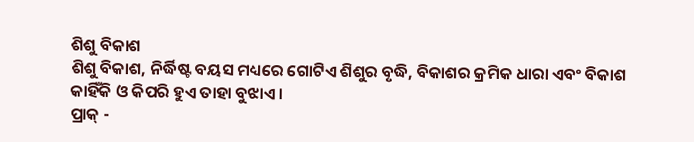ଶିଶୁ ବିକାଶ
ଶିଶୁ ବିକାଶ, ନିର୍ଦ୍ଧିଷ୍ଟ ବୟସ ମଧ୍ୟରେ ଗୋଟିଏ ଶିଶୁର ବୃଦ୍ଧି, ବିକାଶର କ୍ରମିକ ଧାରା ଏବଂ ବିକାଶ କାହିଁକି ଓ କିପରି ହୁଏ ତାହା ବୁଝାଏ ।
ପ୍ରାକ୍ -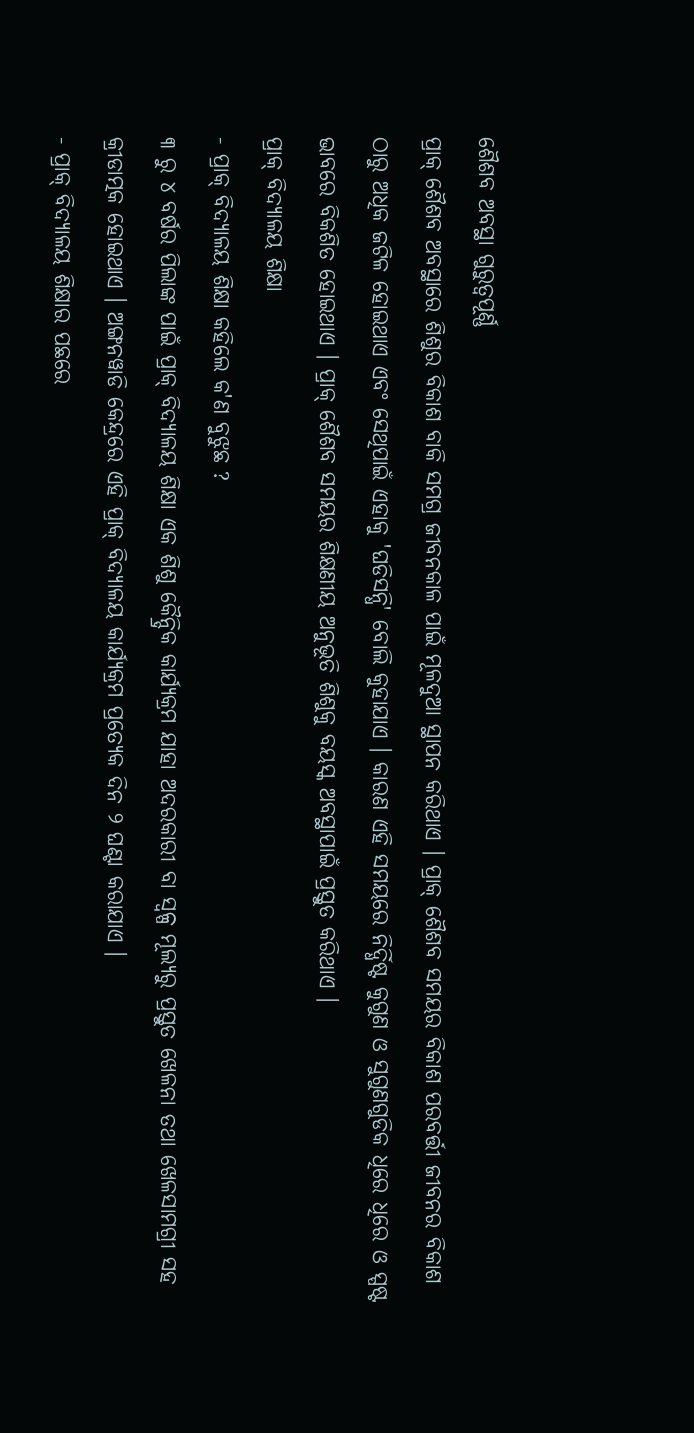ଶୈଶବ ଅବସ୍ଥା ଗୁରୁତ୍ଵପୂର୍ଣ୍ଣ
ପ୍ରାକ୍ ଶୈଶବ ଅବସ୍ଥାରେ ଶିଶୁର ବିକାଶ ବାକି ସମଗ୍ର ଜୀବନକାଳ ପାଇଁ ମୂଳଦୁଆ ସ୍ଥାପନ କରିଥାଏ । ପ୍ରାକ୍ ଶୈଶବ ସମୟର ବିକାଶ ପରବର୍ତ୍ତୀ ଜୀବନର ବିକାଶ ଠାରୁ ଅଧିକ ଜଟିଳ ହୋଇଥାଏ ଏବଂ ସେଥିପାଇଁ ଏହାକୁ 'ଘଡିସନ୍ଧି' ବୋଲି କୁହାଯାଏ । କାରଣ ଏହି ସମୟରେ ନିର୍ଦ୍ଧିଷ୍ଟ କୁଗୁଣ ଓ ସୁଗୁଣଗୁଡିକ ଧିରେ ଧିରେ ଓ ସ୍ପଷ୍ଟ ଭାବରେ ବିକଶିତ ହୋଇଥାଏ । ପ୍ରାକ୍ ଶୈଶବ ସମୟର ଶିକ୍ଷଣୀୟ ଅନୁଭୂତି ଶିଶୁକୁ ବୟସ୍କ ଅବସ୍ଥାପାଇଁ ପ୍ରସ୍ତୁତ କରିଥାଏ ।
ପ୍ରାକ୍ ବିଦ୍ୟାଳୟ ଶିକ୍ଷା
- ପ୍ରାକ୍ ବିଦ୍ୟାଳୟ ଶିକ୍ଷା କହିଲେ କ'ଣ ବୁଝୁଛ ?
୩ ରୁ ୪ ବର୍ଷର ପିଲାଙ୍କ ପାଇଁ ପ୍ରାକ୍ ବିଦ୍ୟାଳୟ ଶିକ୍ଷା ଏକ ଶିଶୁ କୈନ୍ଦ୍ରିକ କାର୍ଯ୍ୟକ୍ରମ ଯାହା ଅଦରକାରୀ ବା ସ୍ଵଳ୍ପ ମୂଲ୍ୟରୁ ପ୍ରସ୍ତୁତ ଖେଳନା ତଥା ଖେଳସାମଗ୍ରୀ ସହ କ୍ରୀଡାତ୍ମକ ହୋଇଥାଏ । ଅଙ୍ଗନୱାଡି କେନ୍ଦ୍ରରେ ଏହି ପ୍ରାକ୍ ବିଦ୍ୟାଳୟ କାର୍ଯ୍ୟକ୍ରମ ପ୍ରତ୍ୟେକ ଦିନ ୨ ଘଣ୍ଟା କରାଯାଏ ।
- ପ୍ରାକ୍ ବିଦ୍ୟାଳୟ ଶିକ୍ଷାର ପଛରେ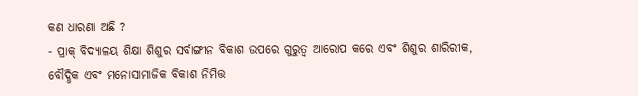କଣ ଧାରଣା ଅଛି ?
- ପ୍ରାକ୍ ବିଦ୍ୟାଳୟ ଶିକ୍ଷା ଶିଶୁର ସର୍ବାଙ୍ଗୀନ ବିକାଶ ଉପରେ ଗୁରୁତ୍ଵ ଆରୋପ କରେ ଏବଂ ଶିଶୁର ଶାରିରୀକ, ବୌଦ୍ଧିକ ଏବଂ ମନୋସାମାଜିକ ବିକାଶ ନିମିତ୍ତ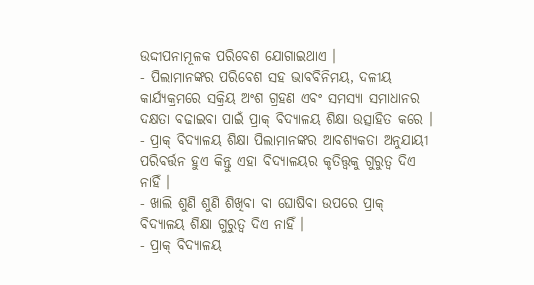ଉଦ୍ଦୀପନାମୂଳକ ପରିବେଶ ଯୋଗାଇଥାଏ ।
- ପିଲାମାନଙ୍କର ପରିବେଶ ସହ ଭାବବିନିମୟ, ଦଳୀୟ କାର୍ଯ୍ୟକ୍ରମରେ ସକ୍ରିୟ ଅଂଶ ଗ୍ରହଣ ଏବଂ ସମସ୍ୟା ସମାଧାନର ଦକ୍ଷତା ବଢାଇବା ପାଇଁ ପ୍ରାକ୍ ବିଦ୍ୟାଳୟ ଶିକ୍ଷା ଉତ୍ସାହିତ କରେ ।
- ପ୍ରାକ୍ ବିଦ୍ୟାଳୟ ଶିକ୍ଷା ପିଲାମାନଙ୍କର ଆବଶ୍ୟକତା ଅନୁଯାୟୀ ପରିବର୍ତ୍ତନ ହୁଏ କିନ୍ତୁ ଏହା ବିଦ୍ୟାଳୟର କୃତିତ୍ତ୍ଵକୁ ଗୁରୁତ୍ଵ ଦିଏ ନାହିଁ ।
- ଖାଲି ଶୁଣି ଶୁଣି ଶିଖିବା ବା ଘୋଷିବା ଉପରେ ପ୍ରାକ୍ ବିଦ୍ୟାଳୟ ଶିକ୍ଷା ଗୁରୁତ୍ଵ ଦିଏ ନାହିଁ ।
- ପ୍ରାକ୍ ବିଦ୍ୟାଳୟ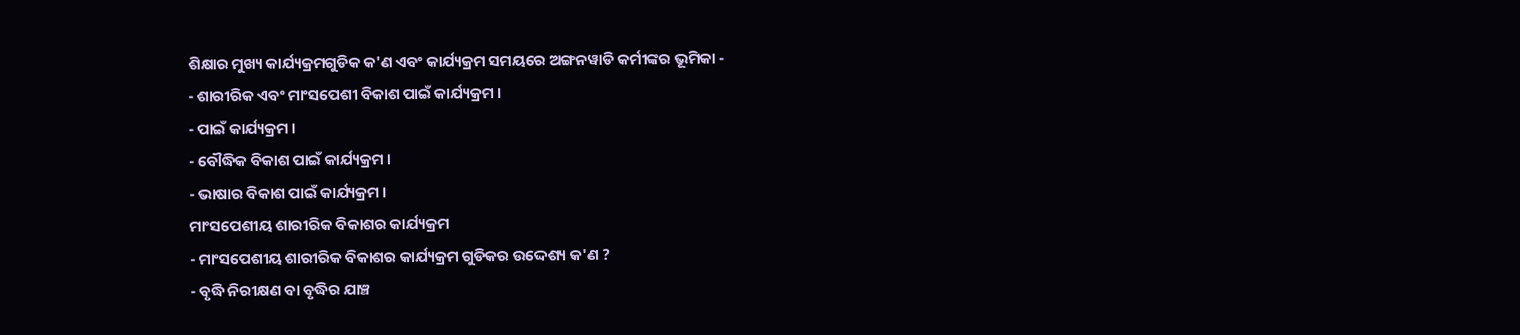ଶିକ୍ଷାର ମୁଖ୍ୟ କାର୍ଯ୍ୟକ୍ରମଗୁଡିକ କ'ଣ ଏବଂ କାର୍ଯ୍ୟକ୍ରମ ସମୟରେ ଅଙ୍ଗନୱାଡି କର୍ମୀଙ୍କର ଭୂମିକା -
- ଶାରୀରିକ ଏବଂ ମାଂସପେଶୀ ବିକାଶ ପାଇଁ କାର୍ଯ୍ୟକ୍ରମ ।
- ପାଇଁ କାର୍ଯ୍ୟକ୍ରମ ।
- ବୌଦ୍ଧିକ ବିକାଶ ପାଇଁ କାର୍ଯ୍ୟକ୍ରମ ।
- ଭାଷାର ବିକାଶ ପାଇଁ କାର୍ଯ୍ୟକ୍ରମ ।
ମାଂସପେଶୀୟ ଶାରୀରିକ ବିକାଶର କାର୍ଯ୍ୟକ୍ରମ
- ମାଂସପେଶୀୟ ଶାରୀରିକ ବିକାଶର କାର୍ଯ୍ୟକ୍ରମ ଗୁଡିକର ଉଦ୍ଦେଶ୍ୟ କ'ଣ ?
- ବୃଦ୍ଧି ନିରୀକ୍ଷଣ ବା ବୃଦ୍ଧିର ଯାଞ୍ଚ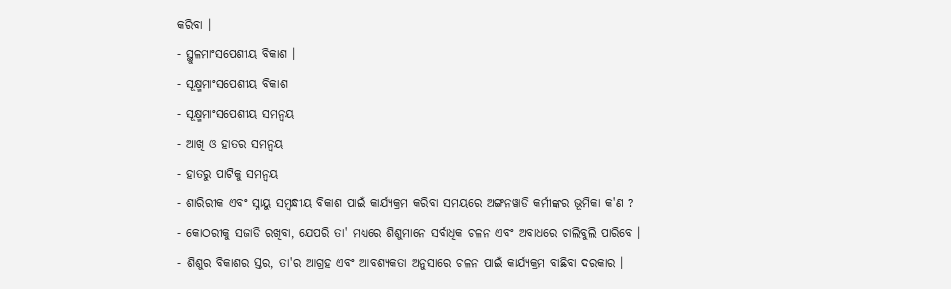କରିବା ।
- ସ୍ଥୁଳମାଂସପେଶୀୟ ବିକାଶ ।
- ସୂକ୍ଷ୍ମମାଂସପେଶୀୟ ବିକାଶ
- ସୂକ୍ଷ୍ମମାଂସପେଶୀୟ ସମନ୍ଵୟ
- ଆଖି ଓ ହାତର ସମନ୍ଵୟ
- ହାତରୁ ପାଟିକୁ ସମନ୍ଵୟ
- ଶାରିରୀକ ଏବଂ ସ୍ନାୟୁ ସମ୍ବନ୍ଧୀୟ ବିକାଶ ପାଇଁ କାର୍ଯ୍ୟକ୍ରମ କରିବା ସମୟରେ ଅଙ୍ଗନୱାଡି କର୍ମୀଙ୍କର ଭୂମିକା କ'ଣ ?
- କୋଠରୀକୁ ସଜାଡି ରଖିବା, ଯେପରି ତା' ମଧ୍ୟରେ ଶିଶୁମାନେ ସର୍ବାଧିକ ଚଳନ ଏବଂ ଅବାଧରେ ଚାଲିବୁଲି ପାରିବେ ।
- ଶିଶୁର ବିକାଶର ସ୍ତର, ତା'ର ଆଗ୍ରହ ଏବଂ ଆବଶ୍ୟକତା ଅନୁସାରେ ଚଳନ ପାଇଁ କାର୍ଯ୍ୟକ୍ରମ ବାଛିବା ଦରକାର ।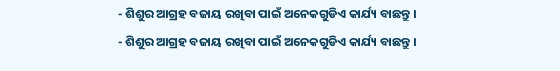- ଶିଶୁର ଆଗ୍ରହ ବଜାୟ ରଖିବା ପାଇଁ ଅନେକଗୁଡିଏ କାର୍ଯ୍ୟ ବାଛନ୍ତୁ ।
- ଶିଶୁର ଆଗ୍ରହ ବଜାୟ ରଖିବା ପାଇଁ ଅନେକଗୁଡିଏ କାର୍ଯ୍ୟ ବାଛନ୍ତୁ ।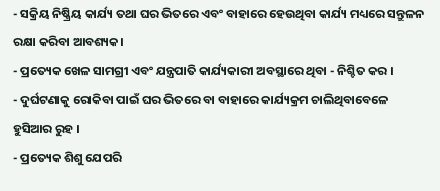- ସକ୍ରିୟ ନିଷ୍କ୍ରିୟ କାର୍ଯ୍ୟ ତଥା ଘର ଭିତରେ ଏବଂ ବାହାରେ ହେଉଥିବା କାର୍ଯ୍ୟ ମଧ୍ୟରେ ସନ୍ତୁଳନ ରକ୍ଷା କରିବା ଆବଶ୍ୟକ।
- ପ୍ରତ୍ୟେକ ଖେଳ ସାମଗ୍ରୀ ଏବଂ ଯନ୍ତ୍ରପାତି କାର୍ଯ୍ୟକାରୀ ଅବସ୍ଥାରେ ଥିବା - ନିଶ୍ଚିତ କର ।
- ଦୁର୍ଘଟଣାକୁ ରୋକିବା ପାଇଁ ଘର ଭିତରେ ବା ବାହାରେ କାର୍ଯ୍ୟକ୍ରମ ଚାଲିଥିବାବେଳେ ହୁସିଆର ରୁହ ।
- ପ୍ରତ୍ୟେକ ଶିଶୁ ଯେପରି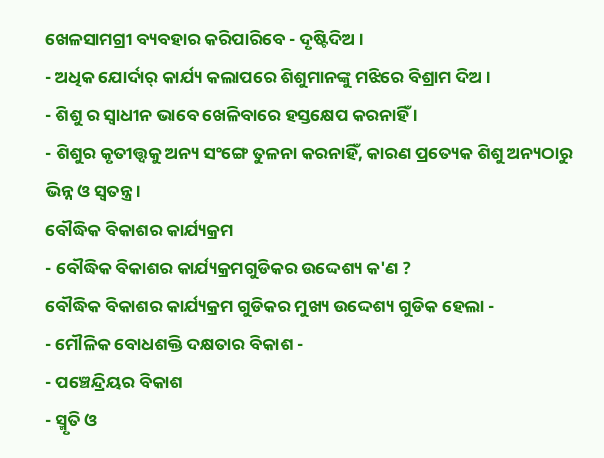ଖେଳସାମଗ୍ରୀ ବ୍ୟବହାର କରିପାରିବେ - ଦୃଷ୍ଟିଦିଅ ।
- ଅଧିକ ଯୋର୍ଦାର୍ କାର୍ଯ୍ୟ କଲାପରେ ଶିଶୁମାନଙ୍କୁ ମଝିରେ ବିଶ୍ରାମ ଦିଅ ।
- ଶିଶୁ ର ସ୍ଵାଧୀନ ଭାବେ ଖେଳିବାରେ ହସ୍ତକ୍ଷେପ କରନାହିଁ ।
- ଶିଶୁର କୃତୀତ୍ତ୍ଵକୁ ଅନ୍ୟ ସଂଙ୍ଗେ ତୁଳନା କରନାହିଁ, କାରଣ ପ୍ରତ୍ୟେକ ଶିଶୁ ଅନ୍ୟଠାରୁ ଭିନ୍ନ ଓ ସ୍ଵତନ୍ତ୍ର ।
ବୌଦ୍ଧିକ ବିକାଶର କାର୍ଯ୍ୟକ୍ରମ
- ବୌଦ୍ଧିକ ବିକାଶର କାର୍ଯ୍ୟକ୍ରମଗୁଡିକର ଉଦ୍ଦେଶ୍ୟ କ'ଣ ?
ବୌଦ୍ଧିକ ବିକାଶର କାର୍ଯ୍ୟକ୍ରମ ଗୁଡିକର ମୁଖ୍ୟ ଉଦ୍ଦେଶ୍ୟ ଗୁଡିକ ହେଲା -
- ମୌଳିକ ବୋଧଶକ୍ତି ଦକ୍ଷତାର ବିକାଶ -
- ପଞ୍ଚେନ୍ଦ୍ରିୟର ବିକାଶ
- ସ୍ମୃତି ଓ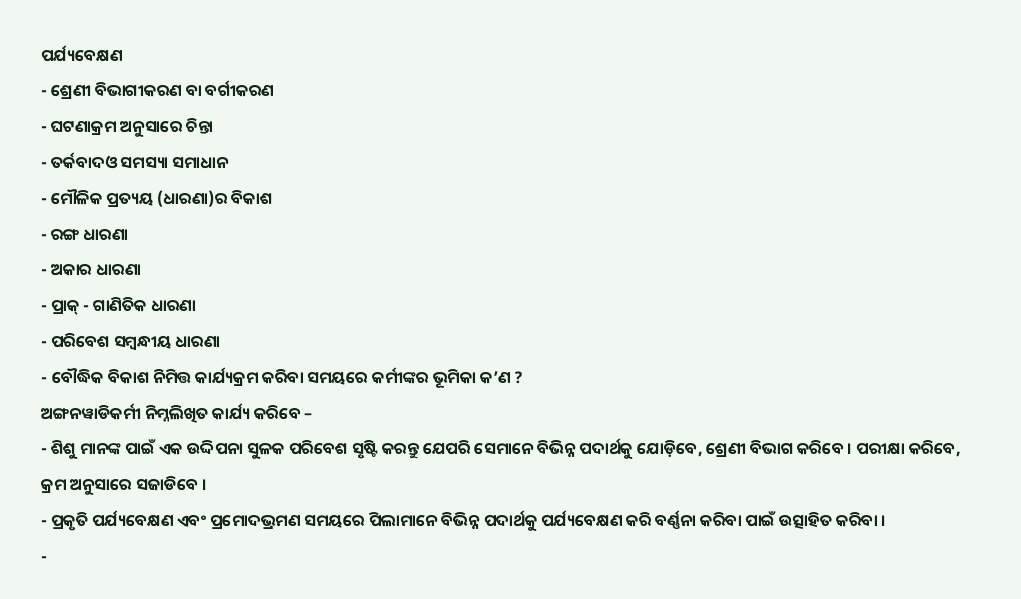ପର୍ଯ୍ୟବେକ୍ଷଣ
- ଶ୍ରେଣୀ ବିଭାଗୀକରଣ ବା ବର୍ଗୀକରଣ
- ଘଟଣାକ୍ରମ ଅନୁସାରେ ଚିନ୍ତା
- ତର୍କବାଦଓ ସମସ୍ୟା ସମାଧାନ
- ମୌଳିକ ପ୍ରତ୍ୟୟ (ଧାରଣା)ର ବିକାଶ
- ରଙ୍ଗ ଧାରଣା
- ଅକାର ଧାରଣା
- ପ୍ରାକ୍ - ଗାଣିତିକ ଧାରଣା
- ପରିବେଶ ସମ୍ବନ୍ଧୀୟ ଧାରଣା
- ବୌଦ୍ଧିକ ବିକାଶ ନିମିତ୍ତ କାର୍ଯ୍ୟକ୍ରମ କରିବା ସମୟରେ କର୍ମୀଙ୍କର ଭୂମିକା କ’ଣ ?
ଅଙ୍ଗନୱାଡିକର୍ମୀ ନିମ୍ନଲିଖିତ କାର୍ଯ୍ୟ କରିବେ –
- ଶିଶୁ ମାନଙ୍କ ପାଇଁ ଏକ ଉଦ୍ଦିପନା ସୁଳକ ପରିବେଶ ସୃଷ୍ଟି କରନ୍ତୁ ଯେପରି ସେମାନେ ବିଭିନ୍ନ ପଦାର୍ଥକୁ ଯୋଡ଼ିବେ, ଶ୍ରେଣୀ ବିଭାଗ କରିବେ । ପରୀକ୍ଷା କରିବେ, କ୍ରମ ଅନୁସାରେ ସଜାଡିବେ ।
- ପ୍ରକୃତି ପର୍ଯ୍ୟବେକ୍ଷଣ ଏବଂ ପ୍ରମୋଦଭ୍ରମଣ ସମୟରେ ପିଲାମାନେ ବିଭିନ୍ନ ପଦାର୍ଥକୁ ପର୍ଯ୍ୟବେକ୍ଷଣ କରି ବର୍ଣ୍ଣନା କରିବା ପାଇଁ ଉତ୍ସାହିତ କରିବା ।
-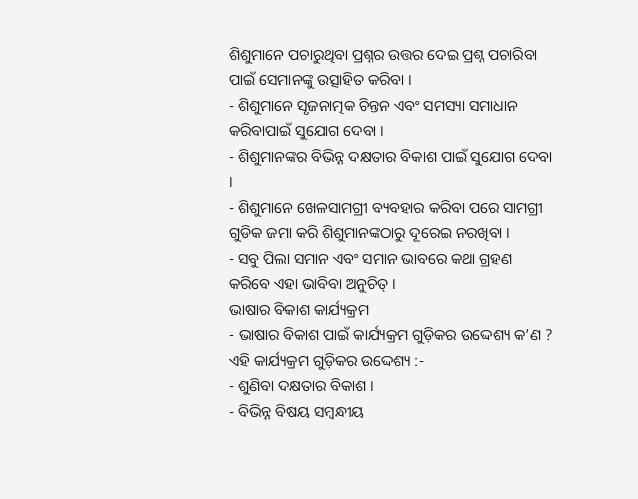ଶିଶୁମାନେ ପଚାରୁଥିବା ପ୍ରଶ୍ନର ଉତ୍ତର ଦେଇ ପ୍ରଶ୍ନ ପଚାରିବା ପାଇଁ ସେମାନଙ୍କୁ ଉତ୍ସାହିତ କରିବା ।
- ଶିଶୁମାନେ ସୃଜନାତ୍ମକ ଚିନ୍ତନ ଏବଂ ସମସ୍ୟା ସମାଧାନ କରିବାପାଇଁ ସୁଯୋଗ ଦେବା ।
- ଶିଶୁମାନଙ୍କର ବିଭିନ୍ନ ଦକ୍ଷତାର ବିକାଶ ପାଇଁ ସୁଯୋଗ ଦେବା ।
- ଶିଶୁମାନେ ଖେଳସାମଗ୍ରୀ ବ୍ୟବହାର କରିବା ପରେ ସାମଗ୍ରୀ ଗୁଡିକ ଜମା କରି ଶିଶୁମାନଙ୍କଠାରୁ ଦୂରେଇ ନରଖିବା ।
- ସବୁ ପିଲା ସମାନ ଏବଂ ସମାନ ଭାବରେ କଥା ଗ୍ରହଣ କରିବେ ଏହା ଭାବିବା ଅନୁଚିତ୍ ।
ଭାଷାର ବିକାଶ କାର୍ଯ୍ୟକ୍ରମ
- ଭାଷାର ବିକାଶ ପାଇଁ କାର୍ଯ୍ୟକ୍ରମ ଗୁଡ଼ିକର ଉଦ୍ଦେଶ୍ୟ କ’ଣ ?
ଏହି କାର୍ଯ୍ୟକ୍ରମ ଗୁଡ଼ିକର ଉଦ୍ଦେଶ୍ୟ :-
- ଶୁଣିବା ଦକ୍ଷତାର ବିକାଶ ।
- ବିଭିନ୍ନ ବିଷୟ ସମ୍ବନ୍ଧୀୟ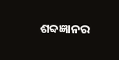ଶବ୍ଦଜ୍ଞାନର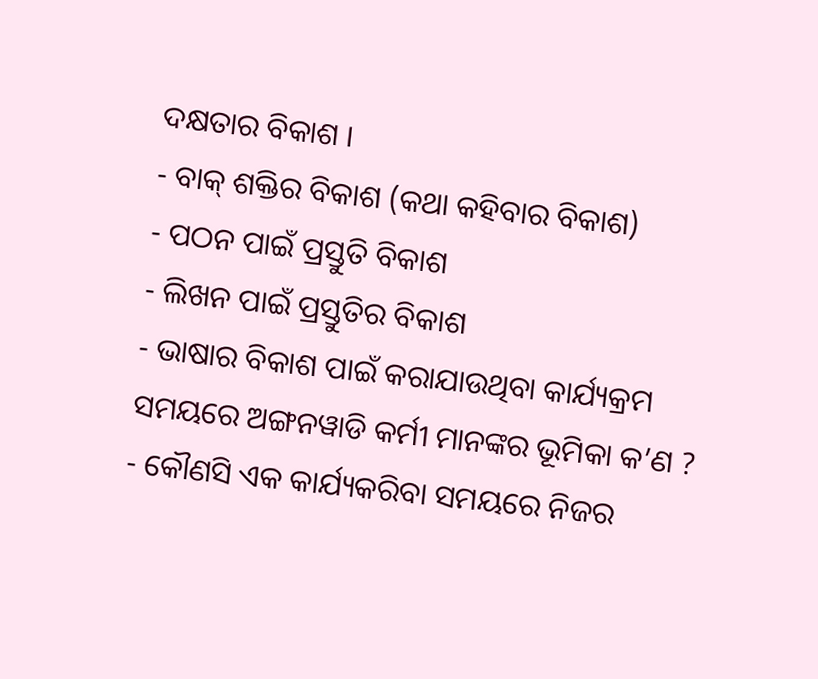ଦକ୍ଷତାର ବିକାଶ ।
- ବାକ୍ ଶକ୍ତିର ବିକାଶ (କଥା କହିବାର ବିକାଶ)
- ପଠନ ପାଇଁ ପ୍ରସ୍ତୁତି ବିକାଶ
- ଲିଖନ ପାଇଁ ପ୍ରସ୍ତୁତିର ବିକାଶ
- ଭାଷାର ବିକାଶ ପାଇଁ କରାଯାଉଥିବା କାର୍ଯ୍ୟକ୍ରମ ସମୟରେ ଅଙ୍ଗନୱାଡି କର୍ମୀ ମାନଙ୍କର ଭୂମିକା କ’ଣ ?
- କୌଣସି ଏକ କାର୍ଯ୍ୟକରିବା ସମୟରେ ନିଜର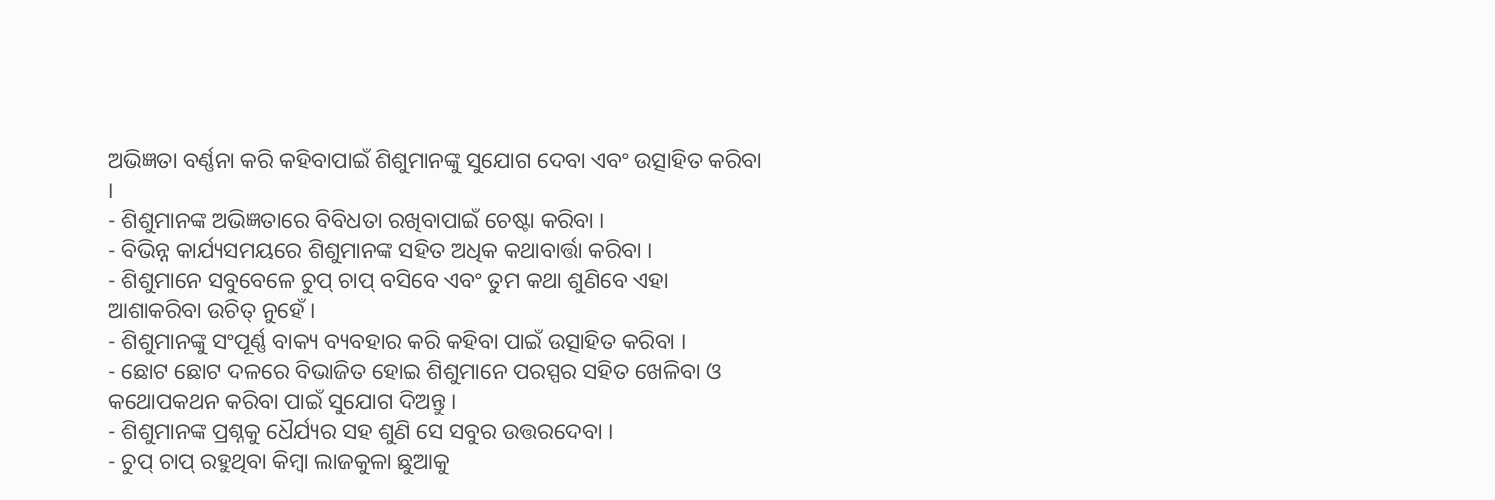ଅଭିଜ୍ଞତା ବର୍ଣ୍ଣନା କରି କହିବାପାଇଁ ଶିଶୁମାନଙ୍କୁ ସୁଯୋଗ ଦେବା ଏବଂ ଉତ୍ସାହିତ କରିବା ।
- ଶିଶୁମାନଙ୍କ ଅଭିଜ୍ଞତାରେ ବିବିଧତା ରଖିବାପାଇଁ ଚେଷ୍ଟା କରିବା ।
- ବିଭିନ୍ନ କାର୍ଯ୍ୟସମୟରେ ଶିଶୁମାନଙ୍କ ସହିତ ଅଧିକ କଥାବାର୍ତ୍ତା କରିବା ।
- ଶିଶୁମାନେ ସବୁବେଳେ ଚୁପ୍ ଚାପ୍ ବସିବେ ଏବଂ ତୁମ କଥା ଶୁଣିବେ ଏହା ଆଶାକରିବା ଉଚିତ୍ ନୁହେଁ ।
- ଶିଶୁମାନଙ୍କୁ ସଂପୂର୍ଣ୍ଣ ବାକ୍ୟ ବ୍ୟବହାର କରି କହିବା ପାଇଁ ଉତ୍ସାହିତ କରିବା ।
- ଛୋଟ ଛୋଟ ଦଳରେ ବିଭାଜିତ ହୋଇ ଶିଶୁମାନେ ପରସ୍ପର ସହିତ ଖେଳିବା ଓ କଥୋପକଥନ କରିବା ପାଇଁ ସୁଯୋଗ ଦିଅନ୍ତୁ ।
- ଶିଶୁମାନଙ୍କ ପ୍ରଶ୍ନକୁ ଧୈର୍ଯ୍ୟର ସହ ଶୁଣି ସେ ସବୁର ଉତ୍ତରଦେବା ।
- ଚୁପ୍ ଚାପ୍ ରହୁଥିବା କିମ୍ବା ଲାଜକୁଳା ଛୁଆକୁ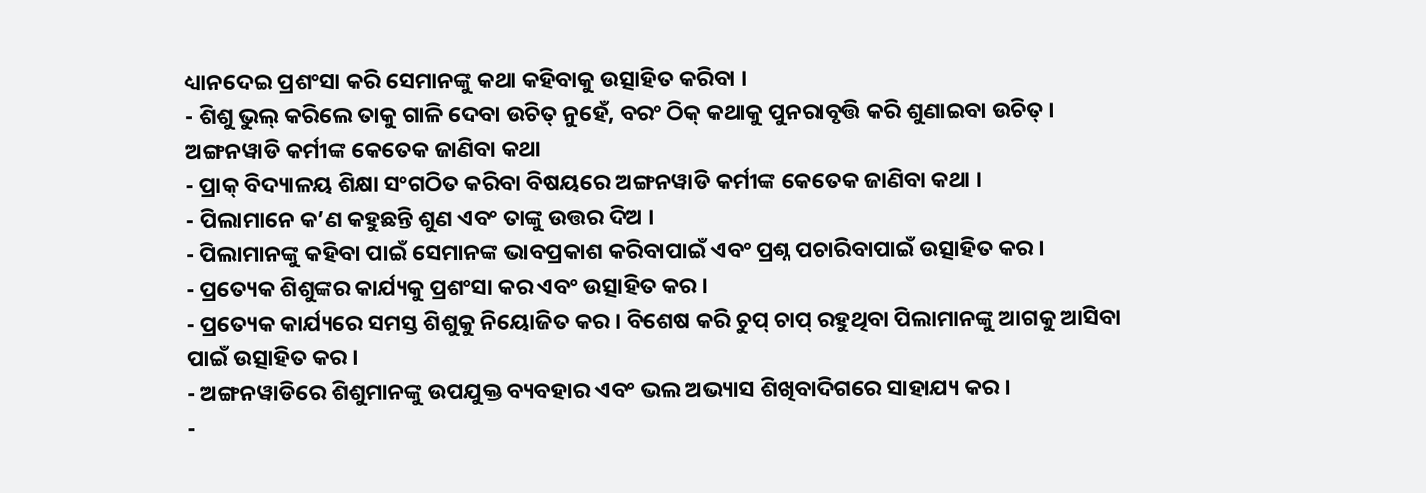ଧ୍ୟାନଦେଇ ପ୍ରଶଂସା କରି ସେମାନଙ୍କୁ କଥା କହିବାକୁ ଉତ୍ସାହିତ କରିବା ।
- ଶିଶୁ ଭୁଲ୍ କରିଲେ ତାକୁ ଗାଳି ଦେବା ଉଚିତ୍ ନୁହେଁ, ବରଂ ଠିକ୍ କଥାକୁ ପୁନରାବୃତ୍ତି କରି ଶୁଣାଇବା ଉଚିତ୍ ।
ଅଙ୍ଗନୱାଡି କର୍ମୀଙ୍କ କେତେକ ଜାଣିବା କଥା
- ପ୍ରାକ୍ ବିଦ୍ୟାଳୟ ଶିକ୍ଷା ସଂଗଠିତ କରିବା ବିଷୟରେ ଅଙ୍ଗନୱାଡି କର୍ମୀଙ୍କ କେତେକ ଜାଣିବା କଥା ।
- ପିଲାମାନେ କ’ଣ କହୁଛନ୍ତି ଶୁଣ ଏବଂ ତାଙ୍କୁ ଉତ୍ତର ଦିଅ ।
- ପିଲାମାନଙ୍କୁ କହିବା ପାଇଁ ସେମାନଙ୍କ ଭାବପ୍ରକାଶ କରିବାପାଇଁ ଏବଂ ପ୍ରଶ୍ନ ପଚାରିବାପାଇଁ ଉତ୍ସାହିତ କର ।
- ପ୍ରତ୍ୟେକ ଶିଶୁଙ୍କର କାର୍ଯ୍ୟକୁ ପ୍ରଶଂସା କର ଏବଂ ଉତ୍ସାହିତ କର ।
- ପ୍ରତ୍ୟେକ କାର୍ଯ୍ୟରେ ସମସ୍ତ ଶିଶୁକୁ ନିୟୋଜିତ କର । ବିଶେଷ କରି ଚୁପ୍ ଚାପ୍ ରହୁଥିବା ପିଲାମାନଙ୍କୁ ଆଗକୁ ଆସିବା ପାଇଁ ଉତ୍ସାହିତ କର ।
- ଅଙ୍ଗନୱାଡିରେ ଶିଶୁମାନଙ୍କୁ ଉପଯୁକ୍ତ ବ୍ୟବହାର ଏବଂ ଭଲ ଅଭ୍ୟାସ ଶିଖିବାଦିଗରେ ସାହାଯ୍ୟ କର ।
-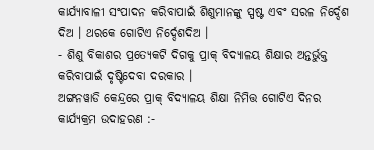କାର୍ଯ୍ୟାବାଳୀ ସଂପାଦନ କରିବାପାଇଁ ଶିଶୁମାନଙ୍କୁ ସ୍ପଷ୍ଟ ଏବଂ ସରଳ ନିର୍ଦ୍ଦେଶ ଦିଅ । ଥରକେ ଗୋଟିଏ ନିର୍ଦ୍ଦେଶଦିଅ ।
- ଶିଶୁ ବିକାଶର ପ୍ରତ୍ୟେକଟି ଦିଗକୁ ପ୍ରାକ୍ ବିଦ୍ୟାଳୟ ଶିକ୍ଷାର ଅନ୍ତର୍ଭୁକ୍ତ କରିବାପାଇଁ ଦୃଷ୍ଟିଦେବା ଦରକାର ।
ଅଙ୍ଗନୱାଡି କେନ୍ଦ୍ରରେ ପ୍ରାକ୍ ବିଦ୍ୟାଳୟ ଶିକ୍ଷା ନିମିତ୍ତ ଗୋଟିଏ ଦିନର କାର୍ଯ୍ୟକ୍ରମ ଉଦାହରଣ :-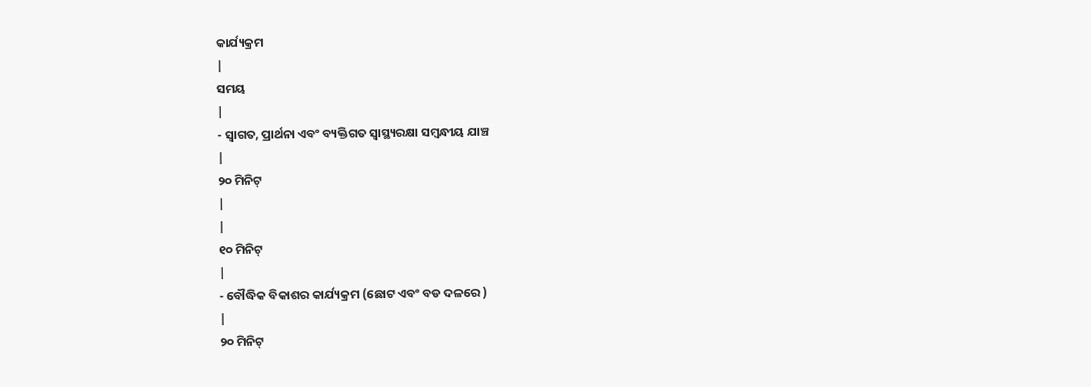କାର୍ଯ୍ୟକ୍ରମ
|
ସମୟ
|
- ସ୍ଵାଗତ, ପ୍ରାର୍ଥନା ଏବଂ ବ୍ୟକ୍ତିଗତ ସ୍ୱାସ୍ଥ୍ୟରକ୍ଷା ସମ୍ବନ୍ଧୀୟ ଯାଞ୍ଚ
|
୨୦ ମିନିଟ୍
|
|
୧୦ ମିନିଟ୍
|
- ବୌଦ୍ଧିକ ବିକାଶର କାର୍ଯ୍ୟକ୍ରମ (ଛୋଟ ଏବଂ ବଡ ଦଳରେ )
|
୨୦ ମିନିଟ୍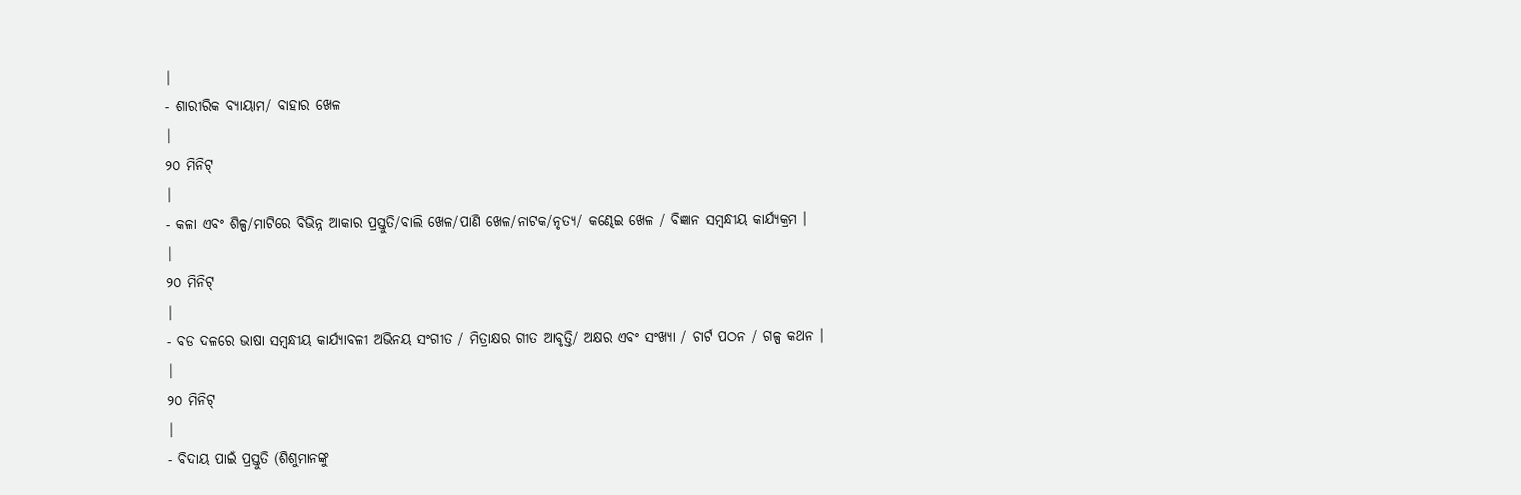|
- ଶାରୀରିକ ବ୍ୟାୟାମ/ ବାହାର ଖେଳ
|
୨୦ ମିନିଟ୍
|
- କଳା ଏବଂ ଶିଳ୍ପ/ମାଟିରେ ବିଭିନ୍ନ ଆକାର ପ୍ରସ୍ତୁତି/ବାଲି ଖେଳ/ପାଣି ଖେଳ/ନାଟକ/ନୃତ୍ୟ/ କଣ୍ଢେଇ ଖେଳ / ବିଜ୍ଞାନ ସମ୍ବନ୍ଧୀୟ କାର୍ଯ୍ୟକ୍ରମ ।
|
୨୦ ମିନିଟ୍
|
- ବଡ ଦଳରେ ଭାଷା ସମ୍ବନ୍ଧୀୟ କାର୍ଯ୍ୟାବଳୀ ଅଭିନୟ ସଂଗୀତ / ମିତ୍ରାକ୍ଷର ଗୀତ ଆବୃତ୍ତି/ ଅକ୍ଷର ଏବଂ ସଂଖ୍ୟା / ଚାର୍ଟ ପଠନ / ଗଳ୍ପ କଥନ ।
|
୨୦ ମିନିଟ୍
|
- ବିଦାୟ ପାଇଁ ପ୍ରସ୍ତୁତି (ଶିଶୁମାନଙ୍କୁ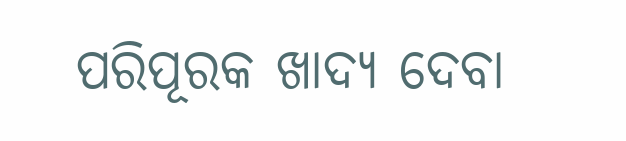ପରିପୂରକ ଖାଦ୍ୟ ଦେବା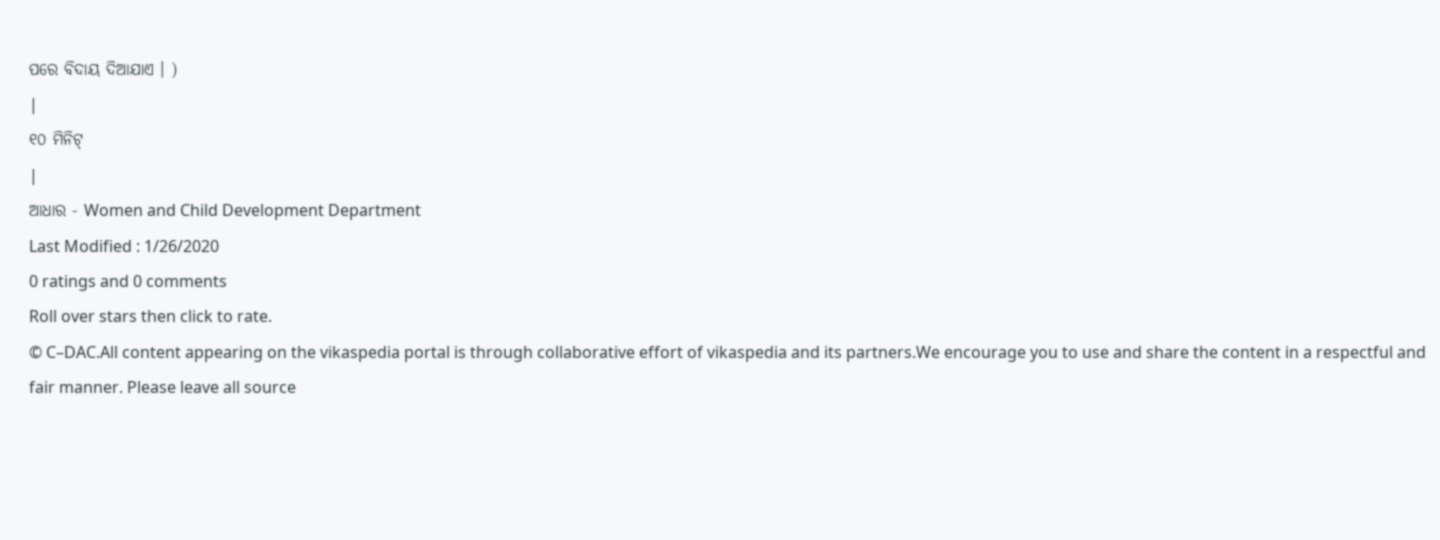ପରେ ବିଦାୟ ଦିଆଯାଏ । )
|
୧୦ ମିନିଟ୍
|
ଆଧାର - Women and Child Development Department
Last Modified : 1/26/2020
0 ratings and 0 comments
Roll over stars then click to rate.
© C–DAC.All content appearing on the vikaspedia portal is through collaborative effort of vikaspedia and its partners.We encourage you to use and share the content in a respectful and fair manner. Please leave all source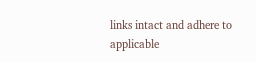links intact and adhere to applicable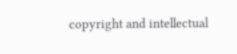copyright and intellectual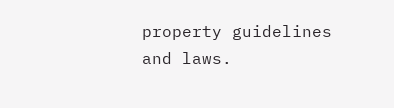property guidelines and laws.